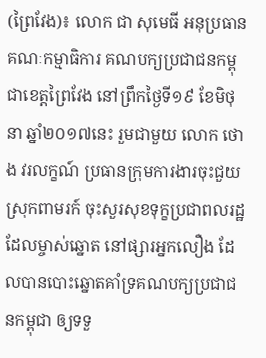(ព្រៃវែង)៖ លោក ជា សុមេធី អនុប្រធានគណៈកម្មាធិការ គណបក្យប្រជាជនកម្ពុជាខេត្តព្រៃវែង នៅព្រឹកថ្ងៃទី១៩ ខែមិថុនា ឆ្នាំ២០១៧នេះ រួមជាមួយ លោក ថោង វរលក្ខណ៍ ប្រធានក្រុមការងារចុះជួយស្រុកពាមរក៍ ចុះសួរសុខទុក្ខប្រជាពលរដ្ឋដែលម្ចាស់ឆ្នោត នៅផ្សារអ្នកលឿង ដែលបានបោះឆ្នោតគាំទ្រគណបក្យប្រជាជនកម្ពុជា ឲ្យទទួ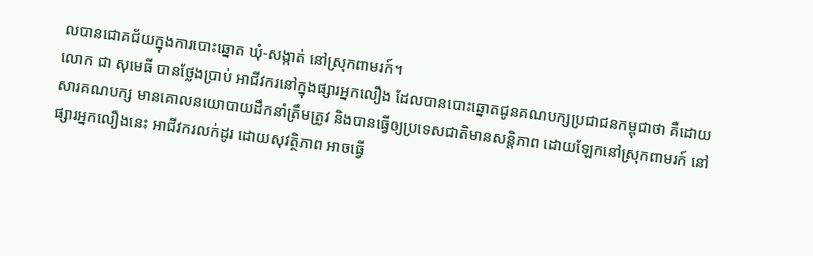លបានជោគជ័យក្នុងការបោះឆ្នោត ឃុំ-សង្កាត់ នៅស្រុកពាមរក៍។
លោក ជា សុមេធី បានថ្លែងប្រាប់ អាជីវករនៅក្នុងផ្សារអ្នកលឿង ដែលបានបោះឆ្នោតជូនគណបក្សប្រជាជនកម្ពុជាថា គឺដោយសារគណបក្ស មានគោលនយោបាយដឹកនាំត្រឹមត្រូវ និងបានធ្វើឲ្យប្រទេសជាតិមានសន្តិភាព ដោយឡែកនៅស្រុកពាមរក៍ នៅផ្សារអ្នកលឿងនេះ អាជីវករលក់ដូរ ដោយសុវត្ថិភាព អាចធ្វើ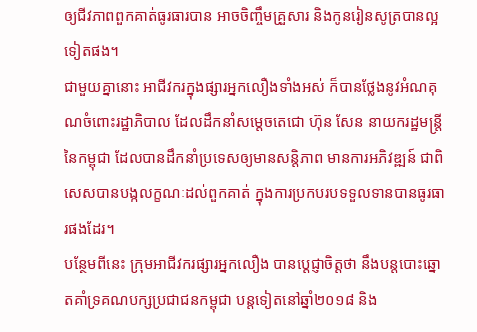ឲ្យជីវភាពពួកគាត់ធូរធារបាន អាចចិញ្ចឹមគ្រួសារ និងកូនរៀនសូត្របានល្អទៀតផង។
ជាមួយគ្នានោះ អាជីវករក្នុងផ្សារអ្នកលឿងទាំងអស់ ក៏បានថ្លែងនូវអំណគុណចំពោះរដ្ឋាភិបាល ដែលដឹកនាំសម្តេចតេជោ ហ៊ុន សែន នាយករដ្ឋមន្រ្តីនៃកម្ពុជា ដែលបានដឹកនាំប្រទេសឲ្យមានសន្តិភាព មានការអភិវឌ្ឍន៍ ជាពិសេសបានបង្កលក្ខណៈដល់ពួកគាត់ ក្នុងការប្រកបរបទទួលទានបានធូរធារផងដែរ។
បន្ថែមពីនេះ ក្រុមអាជីវករផ្សារអ្នកលឿង បានបេ្ដជ្ញាចិត្តថា នឹងបន្ដបោះឆ្នោតគាំទ្រគណបក្សប្រជាជនកម្ពុជា បន្តទៀតនៅឆ្នាំ២០១៨ និង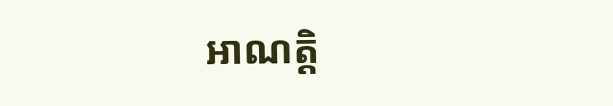អាណត្តិ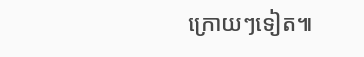ក្រោយៗទៀត៕